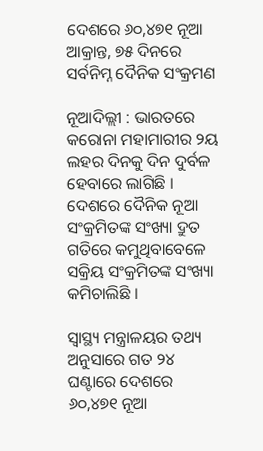ଦେଶରେ ୬୦,୪୭୧ ନୂଆ ଆକ୍ରାନ୍ତ, ୭୫ ଦିନରେ ସର୍ବନିମ୍ନ ଦୈନିକ ସଂକ୍ରମଣ

ନୂଆଦିଲ୍ଲୀ : ଭାରତରେ କରୋନା ମହାମାରୀର ୨ୟ ଲହର ଦିନକୁ ଦିନ ଦୁର୍ବଳ ହେବାରେ ଲାଗିଛି । ଦେଶରେ ଦୈନିକ ନୂଆ ସଂକ୍ରମିତଙ୍କ ସଂଖ୍ୟା ଦ୍ରୁତ ଗତିରେ କମୁଥିବାବେଳେ ସକ୍ରିୟ ସଂକ୍ରମିତଙ୍କ ସଂଖ୍ୟା କମିଚାଲିଛି ।

ସ୍ବାସ୍ଥ୍ୟ ମନ୍ତ୍ରାଳୟର ତଥ୍ୟ ଅନୁସାରେ ଗତ ୨୪ ଘଣ୍ଟାରେ ଦେଶରେ ୬୦,୪୭୧ ନୂଆ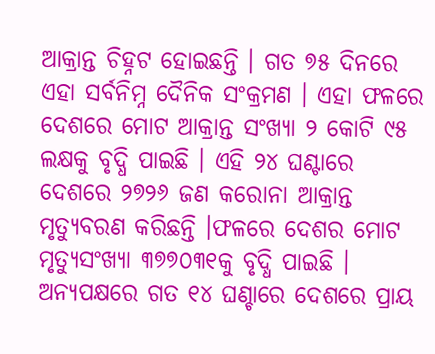ଆକ୍ରାନ୍ତ ଚିହ୍ନଟ ହୋଇଛନ୍ତି । ଗତ ୭୫ ଦିନରେ ଏହା ସର୍ବନିମ୍ନ ଦୈନିକ ସଂକ୍ରମଣ । ଏହା ଫଳରେ ଦେଶରେ ମୋଟ ଆକ୍ରାନ୍ତ ସଂଖ୍ୟା ୨ କୋଟି ୯୫ ଲକ୍ଷକୁ ବୃଦ୍ଧି ପାଇଛି । ଏହି ୨୪ ଘଣ୍ଟାରେ ଦେଶରେ ୨୭୨୬ ଜଣ କରୋନା ଆକ୍ରାନ୍ତ ମୃତ୍ୟୁବରଣ କରିଛନ୍ତି ।ଫଳରେ ଦେଶର ମୋଟ ମୃତ୍ୟୁସଂଖ୍ୟା ୩୭୭୦୩୧କୁ ବୃଦ୍ଧି ପାଇଛି ।
ଅନ୍ୟପକ୍ଷରେ ଗତ ୧୪ ଘଣ୍ଚାରେ ଦେଶରେ ପ୍ରାୟ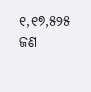୧,୧୭,୫୨୫ ଜଣ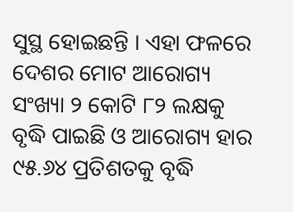ସୁସ୍ଥ ହୋଇଛନ୍ତି । ଏହା ଫଳରେ ଦେଶର ମୋଟ ଆରୋଗ୍ୟ ସଂଖ୍ୟା ୨ କୋଟି ୮୨ ଲକ୍ଷକୁ ବୃଦ୍ଧି ପାଇଛି ଓ ଆରୋଗ୍ୟ ହାର ୯୫.୬୪ ପ୍ରତିଶତକୁ ବୃଦ୍ଧି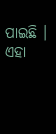ପାଇଛି । ଏହା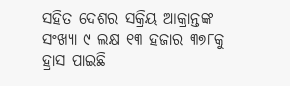ସହିତ ଦେଶର ସକ୍ରିୟ ଆକ୍ରାନ୍ତଙ୍କ ସଂଖ୍ୟା ୯ ଲକ୍ଷ ୧୩ ହଜାର ୩୭୮କୁ ହ୍ରାସ ପାଇଛି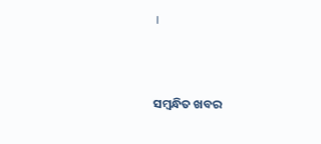।



ସମ୍ବନ୍ଧିତ ଖବର